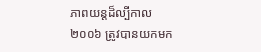ភាពយន្តដ៏ល្បីកាល ២០០៦ ត្រូវបានយកមក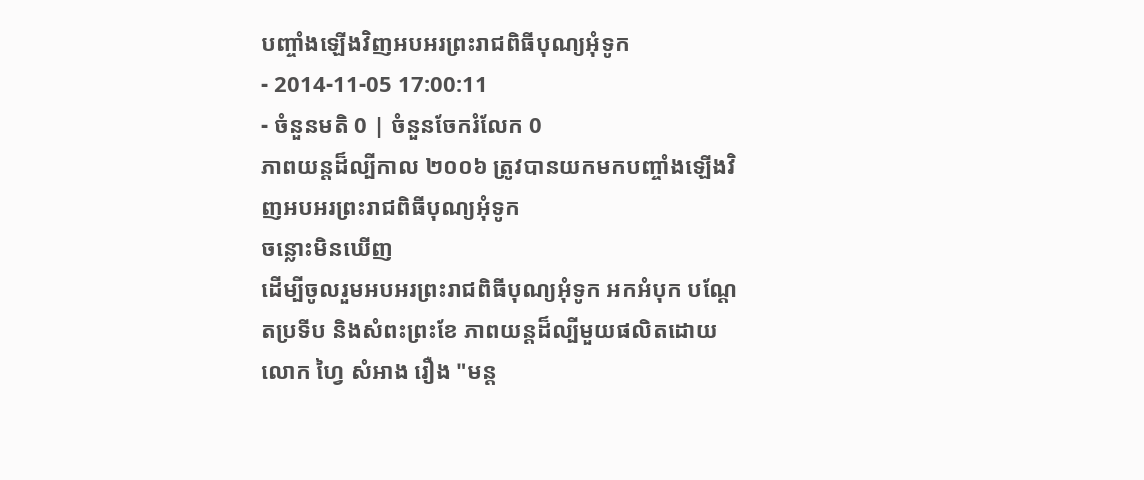បញ្ចាំងឡើងវិញអបអរព្រះរាជពិធីបុណ្យអុំទូក
- 2014-11-05 17:00:11
- ចំនួនមតិ 0 | ចំនួនចែករំលែក 0
ភាពយន្តដ៏ល្បីកាល ២០០៦ ត្រូវបានយកមកបញ្ចាំងឡើងវិញអបអរព្រះរាជពិធីបុណ្យអុំទូក
ចន្លោះមិនឃើញ
ដើម្បីចូលរួមអបអរព្រះរាជពិធីបុណ្យអុំទូក អកអំបុក បណ្ដែតប្រទីប និងសំពះព្រះខែ ភាពយន្តដ៏ល្បីមួយផលិតដោយលោក ហ្វៃ សំអាង រឿង "មន្ត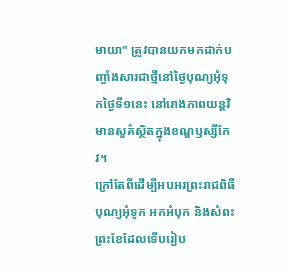មាយា" ត្រូវបានយកមកដាក់បញ្ចាំងសារជាថ្មីនៅថ្ងៃបុណ្យអុំទុកថ្ងៃទី១នេះ នៅរោងភាពយន្តវិមានសួគ៌ស្ថិតក្នុងខណ្ឌឫស្សីកែវ។
ក្រៅតែពីដើម្បីអបអរព្រះរាជពិធីបុណ្យអុំទូក អកអំបុក និងសំពះព្រះខែដែលទើបរៀប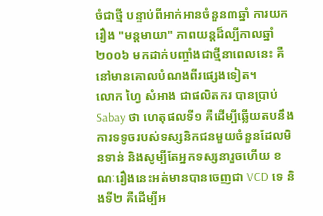ចំជាថ្មី បន្ទាប់ពីអាក់អានចំនួន៣ឆ្នាំ ការយករឿង "មន្តមាយា" ភាពយន្តដ៏ល្បីកាលឆ្នាំ២០០៦ មកដាក់បញ្ចាំងជាថ្មីនាពេលនេះ គឺនៅមានគោលបំណងពីរផ្សេងទៀត។
លោក ហ្វៃ សំអាង ជាផលិតករ បានប្រាប់ Sabay ថា ហេតុផលទី១ គឺដើម្បីឆ្លើយតបនឹងការទទូចរបស់ទស្សនិកជនមួយចំនួនដែលមិនទាន់ និងសូម្បីតែអ្នកទស្សនារួចហើយ ខណៈរឿងនេះអត់មានបានចេញជា VCD ទេ និងទី២ គឺដើម្បីអ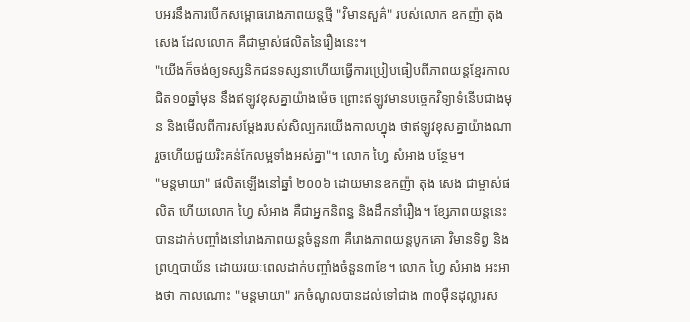បអរនឹងការបើកសម្ពោធរោងភាពយន្តថ្មី "វិមានសួគ៌" របស់លោក ឧកញ៉ា តុង សេង ដែលលោក គឺជាម្ចាស់ផលិតនៃរឿងនេះ។
"យើងក៏ចង់ឲ្យទស្សនិកជនទស្សនាហើយធ្វើការប្រៀបធៀបពីភាពយន្តខ្មែរកាលជិត១០ឆ្នាំមុន នឹងឥឡូវខុសគ្នាយ៉ាងម៉េច ព្រោះឥឡូវមានបច្ចេកវិទ្យាទំនើបជាងមុន និងមើលពីការសម្ដែងរបស់សិល្បករយើងកាលហ្នុង ថាឥឡូវខុសគ្នាយ៉ាងណា រួចហើយជួយរិះគន់កែលម្អទាំងអស់គ្នា"។ លោក ហ្វៃ សំអាង បន្ថែម។
"មន្តមាយា" ផលិតឡើងនៅឆ្នាំ ២០០៦ ដោយមានឧកញ៉ា តុង សេង ជាម្ចាស់ផលិត ហើយលោក ហ្វៃ សំអាង គឺជាអ្នកនិពន្ធ និងដឹកនាំរឿង។ ខ្សែភាពយន្តនេះ បានដាក់បញ្ចាំងនៅរោងភាពយន្តចំនួន៣ គឺរោងភាពយន្តបូកគោ វិមានទិព្វ និងព្រហ្មបាយ័ន ដោយរយៈពេលដាក់បញ្ចាំងចំនួន៣ខែ។ លោក ហ្វៃ សំអាង អះអាងថា កាលណោះ "មន្តមាយា" រកចំណូលបានដល់ទៅជាង ៣០ម៉ឺនដុល្លារស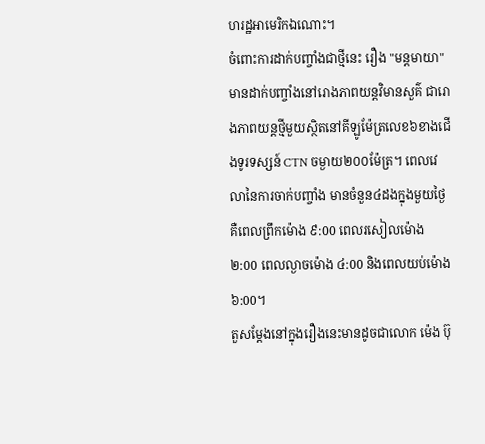ហរដ្ឋអាមេរិកឯណោះ។
ចំពោះការដាក់បញ្ចាំងជាថ្មីនេះ រឿង "មន្តមាយា" មានដាក់បញ្ចាំងនៅរោងភាពយន្តវិមានសួគ៌ ជារោងភាពយន្តថ្មីមួយស្ថិតនៅគីឡូម៉ែត្រលេខ៦ខាងជើងទូរទស្សន៍ CTN ចម្ងាយ២០០ម៉ែត្រ។ ពេលវេលានៃការចាក់បញ្ចាំង មានចំនួន៤ដងក្នុងមួយថ្ងៃ គឺពេលព្រឹកម៉ោង ៩:00 ពេលរសៀលម៉ោង ២:00 ពេលល្ងាចម៉ោង ៤:00 និងពេលយប់ម៉ោង ៦:00។
តួសម្ដែងនៅក្នុងរឿងនេះមានដូចជាលោក ម៉េង ប៊ុ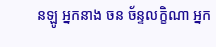នឡូ អ្នកនាង ចន ច័ន្ទលក្ខិណា អ្នក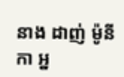នាង ដាញ់ ម៉ូនីកា អ្ន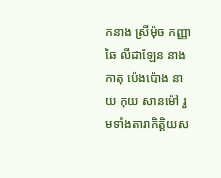កនាង ស្រីម៉ុច កញ្ញា ឆៃ លីដាឡែន នាងកាតុ ប៉េងប៉ោង នាយ កុយ សានម៉ៅ រួមទាំងតារាកិត្តិយស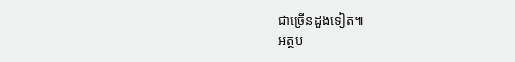ជាច្រើនដួងទៀត៕
អត្ថប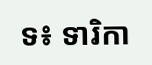ទ៖ ទារិកា